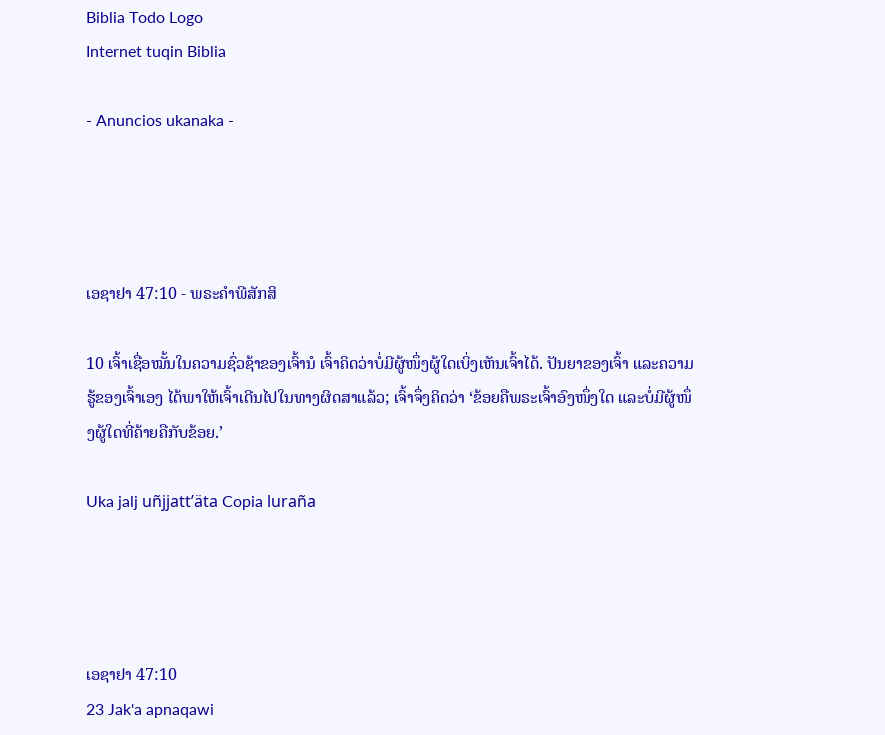Biblia Todo Logo
Internet tuqin Biblia

- Anuncios ukanaka -




ເອຊາຢາ 47:10 - ພຣະຄຳພີສັກສິ

10 ເຈົ້າເຊື່ອໝັ້ນໃນຄວາມຊົ່ວຊ້າຂອງເຈົ້ານໍ ເຈົ້າຄິດວ່າບໍ່ມີຜູ້ໜຶ່ງຜູ້ໃດເບິ່ງເຫັນເຈົ້າໄດ້. ປັນຍາຂອງເຈົ້າ ແລະຄວາມຮູ້ຂອງເຈົ້າເອງ ໄດ້ພາໃຫ້ເຈົ້າເດີນໄປໃນທາງຜິດສາແລ້ວ; ເຈົ້າຈຶ່ງຄິດວ່າ ‘ຂ້ອຍຄືພຣະເຈົ້າອົງໜຶ່ງໃດ ແລະບໍ່ມີຜູ້ໜຶ່ງຜູ້ໃດທີ່ຄ້າຍຄືກັບຂ້ອຍ.’

Uka jalj uñjjattʼäta Copia luraña




ເອຊາຢາ 47:10
23 Jak'a apnaqawi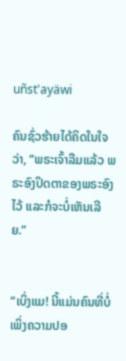uñst'ayäwi

ຄົນຊົ່ວຮ້າຍໄດ້ຄິດໃນໃຈວ່າ, “ພຣະເຈົ້າລືມແລ້ວ ພຣະອົງປິດຕາຂອງພຣະອົງໄວ້ ແລະກໍຈະບໍ່ເຫັນເລີຍ.”


“ເບິ່ງແມ! ນີ້ແມ່ນຄົນທີ່ບໍ່ເພິ່ງຄວາມປອ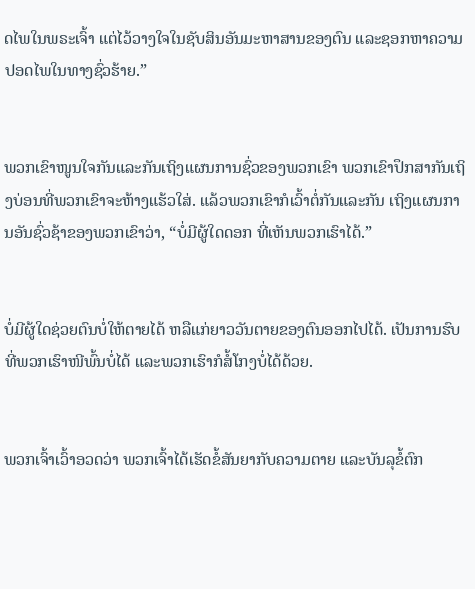ດໄພໃນພຣະເຈົ້າ ແຕ່ໄວ້ວາງໃຈໃນຊັບສິນອັນມະຫາສານຂອງຕົນ ແລະຊອກຫາຄວາມປອດໄພໃນທາງຊົ່ວຮ້າຍ.”


ພວກເຂົາໜູນໃຈກັນແລະກັນເຖິງແຜນການຊົ່ວຂອງພວກເຂົາ ພວກເຂົາປຶກສາກັນເຖິງບ່ອນທີ່ພວກເຂົາຈະຫ້າງແຮ້ວໃສ່. ແລ້ວພວກເຂົາກໍເວົ້າຕໍ່ກັນແລະກັນ ເຖິງແຜນການອັນຊົ່ວຊ້າຂອງພວກເຂົາວ່າ, “ບໍ່ມີຜູ້ໃດດອກ ທີ່ເຫັນພວກເຮົາໄດ້.”


ບໍ່ມີຜູ້ໃດຊ່ວຍຕົນບໍ່ໃຫ້ຕາຍໄດ້ ຫລືແກ່ຍາວວັນຕາຍຂອງຕົນອອກໄປໄດ້. ເປັນການຮົບທີ່ພວກເຮົາໜີພົ້ນບໍ່ໄດ້ ແລະພວກເຮົາກໍສໍ້ໂກງບໍ່ໄດ້ດ້ວຍ.


ພວກເຈົ້າເວົ້າອວດວ່າ ພວກເຈົ້າໄດ້ເຮັດຂໍ້ສັນຍາກັບຄວາມຕາຍ ແລະບັນລຸຂໍ້ຕົກ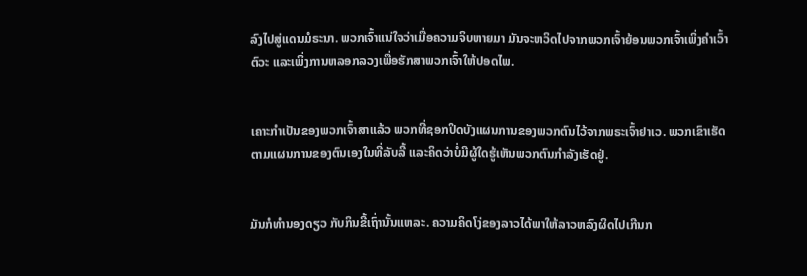ລົງໄປສູ່ແດນມໍຣະນາ. ພວກເຈົ້າແນ່ໃຈວ່າເມື່ອຄວາມຈິບຫາຍມາ ມັນຈະຫວິດໄປຈາກພວກເຈົ້າຍ້ອນພວກເຈົ້າເພິ່ງຄຳເວົ້າຕົວະ ແລະເພິ່ງການຫລອກລວງເພື່ອຮັກສາພວກເຈົ້າໃຫ້ປອດໄພ.


ເຄາະກຳເປັນຂອງພວກເຈົ້າສາແລ້ວ ພວກທີ່ຊອກປິດບັງແຜນການຂອງພວກຕົນໄວ້ຈາກພຣະເຈົ້າຢາເວ. ພວກເຂົາເຮັດຕາມແຜນການຂອງຕົນເອງໃນທີ່ລັບລີ້ ແລະຄິດວ່າບໍ່ມີຜູ້ໃດຮູ້ເຫັນພວກຕົນກຳລັງເຮັດຢູ່.


ມັນກໍທຳນອງດຽວ ກັບກິນຂີ້ເຖົ່ານັ້ນແຫລະ. ຄວາມຄິດໂງ່ຂອງລາວໄດ້ພາໃຫ້ລາວຫລົງຜິດໄປເກີນກ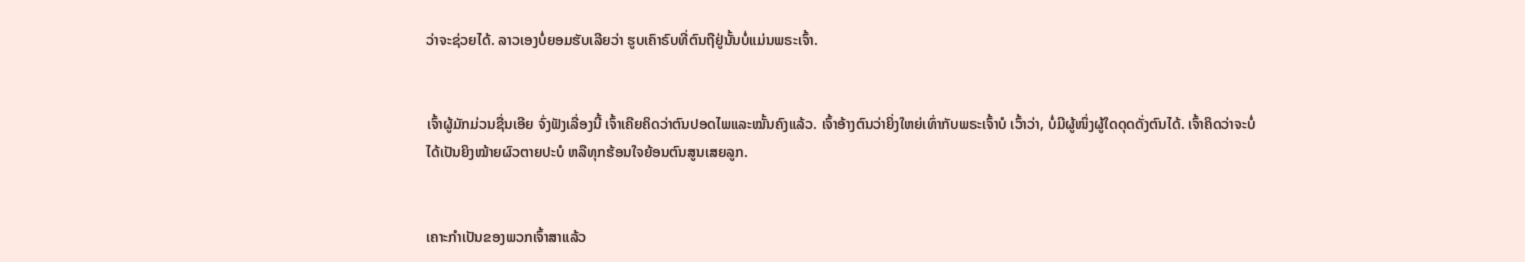ວ່າຈະຊ່ວຍໄດ້. ລາວເອງບໍ່ຍອມຮັບເລີຍວ່າ ຮູບເຄົາຣົບທີ່ຕົນຖືຢູ່ນັ້ນບໍ່ແມ່ນພຣະເຈົ້າ.


ເຈົ້າຜູ້ມັກມ່ວນຊື່ນເອີຍ ຈົ່ງຟັງເລື່ອງນີ້ ເຈົ້າເຄີຍຄິດວ່າຕົນປອດໄພແລະໝັ້ນຄົງແລ້ວ. ເຈົ້າອ້າງຕົນວ່າຍິ່ງໃຫຍ່ເທົ່າກັບພຣະເຈົ້າບໍ ເວົ້າວ່າ, ບໍ່ມີຜູ້ໜຶ່ງຜູ້ໃດດຸດດັ່ງຕົນໄດ້. ເຈົ້າຄິດວ່າຈະບໍ່ໄດ້ເປັນຍິງໝ້າຍຜົວຕາຍປະບໍ ຫລືທຸກຮ້ອນໃຈຍ້ອນຕົນສູນເສຍລູກ.


ເຄາະກຳເປັນຂອງພວກເຈົ້າສາແລ້ວ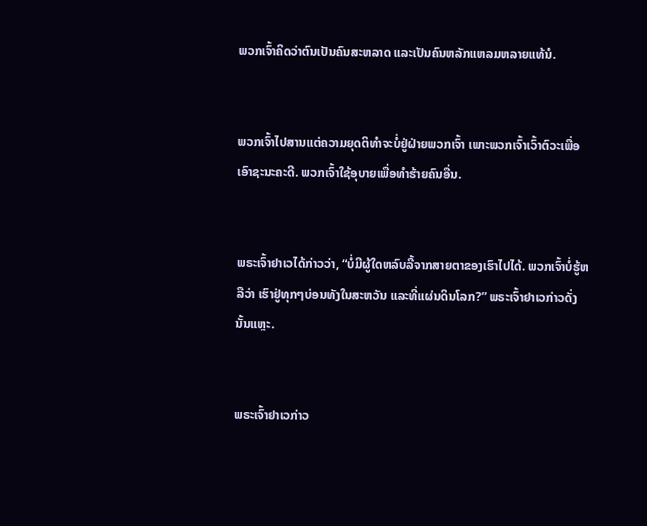ພວກເຈົ້າຄິດວ່າຕົນເປັນຄົນສະຫລາດ ແລະເປັນຄົນຫລັກແຫລມຫລາຍແທ້ນໍ.


ພວກເຈົ້າໄປສານແຕ່ຄວາມຍຸດຕິທຳຈະບໍ່ຢູ່ຝ່າຍພວກເຈົ້າ ເພາະພວກເຈົ້າເວົ້າຕົວະເພື່ອເອົາຊະນະຄະດີ. ພວກເຈົ້າໃຊ້ອຸບາຍເພື່ອທຳຮ້າຍຄົນອື່ນ.


ພຣະເຈົ້າຢາເວໄດ້ກ່າວວ່າ, “ບໍ່ມີຜູ້ໃດຫລົບລີ້ຈາກສາຍຕາຂອງເຮົາໄປໄດ້. ພວກເຈົ້າບໍ່ຮູ້ຫລືວ່າ ເຮົາຢູ່ທຸກໆບ່ອນທັງໃນສະຫວັນ ແລະທີ່ແຜ່ນດິນໂລກ?” ພຣະເຈົ້າຢາເວກ່າວດັ່ງນັ້ນແຫຼະ.


ພຣະເຈົ້າຢາເວກ່າວ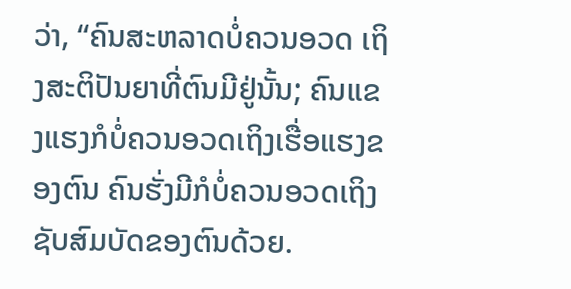ວ່າ, “ຄົນສະຫລາດບໍ່ຄວນອວດ ເຖິງສະຕິປັນຍາທີ່ຕົນມີຢູ່ນັ້ນ; ຄົນແຂງແຮງກໍບໍ່ຄວນອວດເຖິງເຮື່ອແຮງຂອງຕົນ ຄົນຮັ່ງມີກໍບໍ່ຄວນອວດເຖິງຊັບສົມບັດຂອງຕົນດ້ວຍ.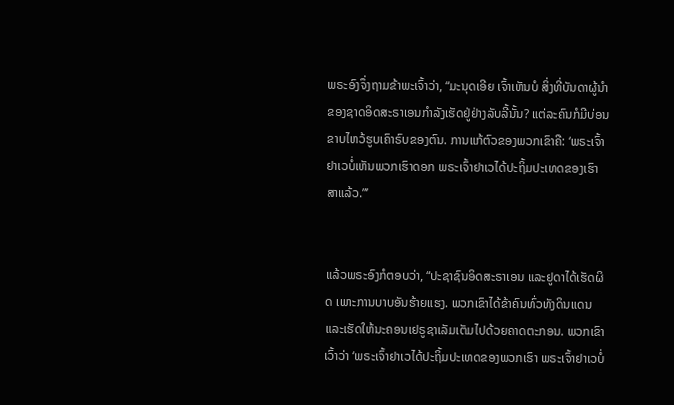ພຣະອົງຈຶ່ງຖາມຂ້າພະເຈົ້າວ່າ, “ມະນຸດເອີຍ ເຈົ້າເຫັນບໍ ສິ່ງທີ່ບັນດາຜູ້ນຳຂອງຊາດອິດສະຣາເອນກຳລັງເຮັດຢູ່ຢ່າງລັບລີ້ນັ້ນ? ແຕ່ລະຄົນກໍມີບ່ອນຂາບໄຫວ້ຮູບເຄົາຣົບຂອງຕົນ. ການແກ້ຕົວຂອງພວກເຂົາຄື: ‘ພຣະເຈົ້າຢາເວບໍ່ເຫັນພວກເຮົາດອກ ພຣະເຈົ້າຢາເວໄດ້ປະຖິ້ມປະເທດຂອງເຮົາສາແລ້ວ.”’


ແລ້ວພຣະອົງກໍຕອບວ່າ, “ປະຊາຊົນອິດສະຣາເອນ ແລະຢູດາໄດ້ເຮັດຜິດ ເພາະການບາບອັນຮ້າຍແຮງ. ພວກເຂົາໄດ້ຂ້າຄົນທົ່ວທັງດິນແດນ ແລະເຮັດໃຫ້ນະຄອນເຢຣູຊາເລັມເຕັມໄປດ້ວຍຄາດຕະກອນ. ພວກເຂົາເວົ້າວ່າ ‘ພຣະເຈົ້າຢາເວໄດ້ປະຖິ້ມປະເທດຂອງພວກເຮົາ ພຣະເຈົ້າຢາເວບໍ່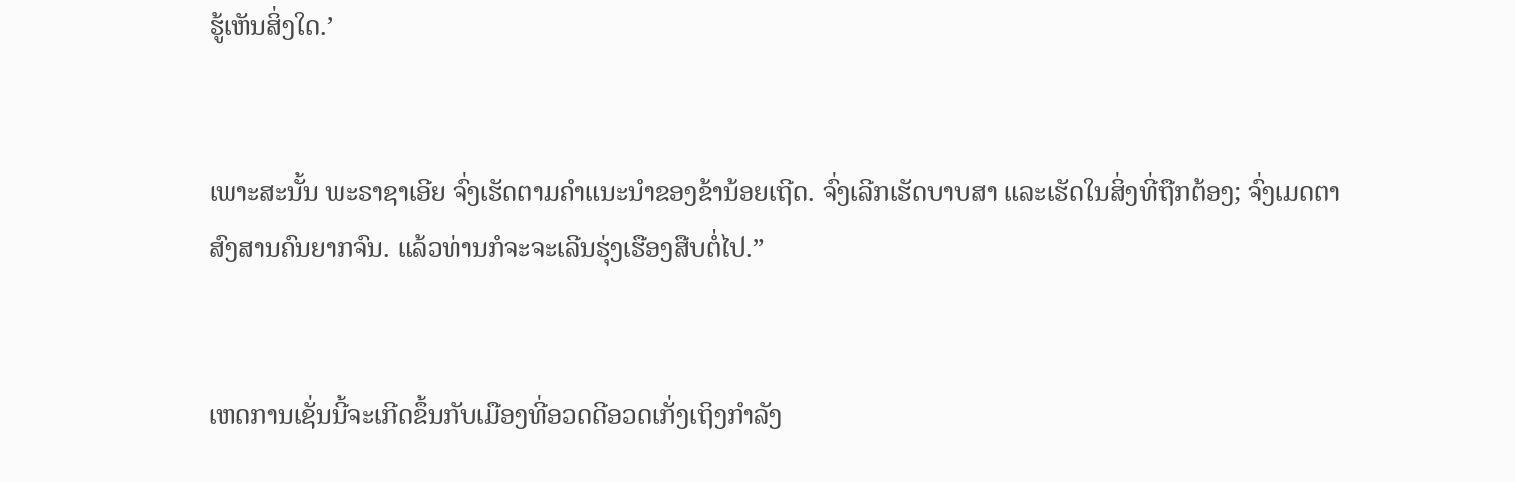ຮູ້ເຫັນສິ່ງໃດ.’


ເພາະສະນັ້ນ ພະຣາຊາເອີຍ ຈົ່ງເຮັດຕາມຄຳແນະນຳຂອງຂ້ານ້ອຍເຖີດ. ຈົ່ງເລີກເຮັດບາບສາ ແລະເຮັດໃນສິ່ງທີ່ຖືກຕ້ອງ; ຈົ່ງເມດຕາສົງສານຄົນຍາກຈົນ. ແລ້ວທ່ານກໍຈະຈະເລີນຮຸ່ງເຮືອງສືບຕໍ່ໄປ.”


ເຫດການເຊັ່ນນີ້ຈະເກີດຂຶ້ນກັບເມືອງທີ່ອວດດີອວດເກັ່ງເຖິງກຳລັງ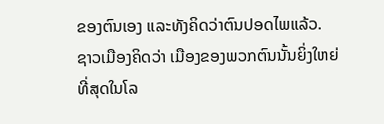ຂອງຕົນເອງ ແລະທັງຄິດວ່າຕົນປອດໄພແລ້ວ. ຊາວເມືອງຄິດວ່າ ເມືອງຂອງພວກຕົນນັ້ນຍິ່ງໃຫຍ່ທີ່ສຸດໃນໂລ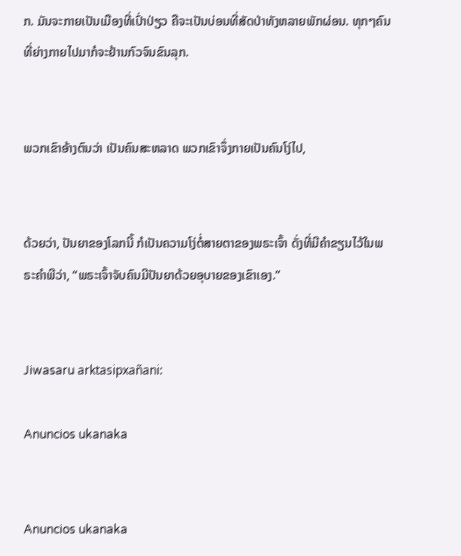ກ. ມັນຈະກາຍເປັນເມືອງທີ່ເປົ່າປ່ຽວ ຄືຈະເປັນບ່ອນທີ່ສັດປ່າທັງຫລາຍພັກຜ່ອນ. ທຸກໆຄົນທີ່ຍ່າງກາຍໄປມາກໍຈະຢ້ານກົວຈົນຂົນລຸກ.


ພວກເຂົາອ້າງຕົນວ່າ ເປັນຄົນສະຫລາດ ພວກເຂົາຈຶ່ງກາຍເປັນຄົນໂງ່ໄປ,


ດ້ວຍວ່າ, ປັນຍາຂອງໂລກນີ້ ກໍເປັນຄວາມໂງ່ຕໍ່ສາຍຕາຂອງພຣະເຈົ້າ ດັ່ງທີ່ມີຄຳຂຽນໄວ້ໃນພຣະຄຳພີວ່າ, “ພຣະເຈົ້າຈັບຄົນມີປັນຍາດ້ວຍອຸບາຍຂອງເຂົາເອງ.”


Jiwasaru arktasipxañani:

Anuncios ukanaka


Anuncios ukanaka